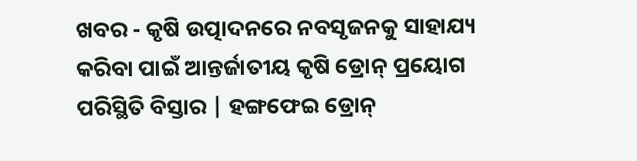ଖବର - କୃଷି ଉତ୍ପାଦନରେ ନବସୃଜନକୁ ସାହାଯ୍ୟ କରିବା ପାଇଁ ଆନ୍ତର୍ଜାତୀୟ କୃଷି ଡ୍ରୋନ୍ ପ୍ରୟୋଗ ପରିସ୍ଥିତି ବିସ୍ତାର | ହଙ୍ଗଫେଇ ଡ୍ରୋନ୍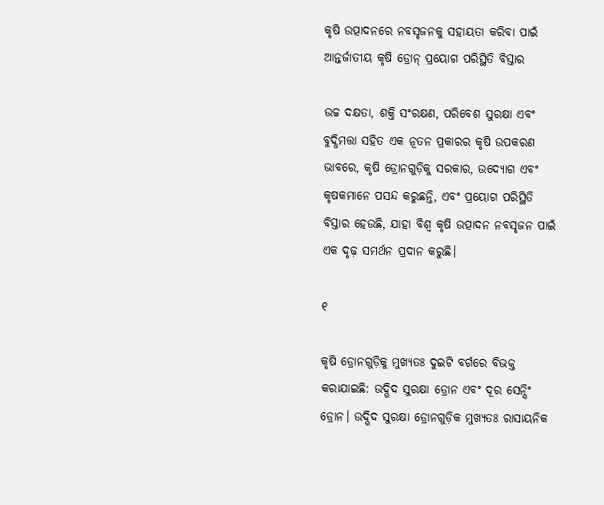କୃଷି ଉତ୍ପାଦନରେ ନବସୃଜନକୁ ସହାୟତା କରିବା ପାଇଁ ଆନ୍ତର୍ଜାତୀୟ କୃଷି ଡ୍ରୋନ୍ ପ୍ରୟୋଗ ପରିସ୍ଥିତି ବିସ୍ତାର

ଉଚ୍ଚ ଦକ୍ଷତା, ଶକ୍ତି ସଂରକ୍ଷଣ, ପରିବେଶ ସୁରକ୍ଷା ଏବଂ ବୁଦ୍ଧିମତ୍ତା ସହିତ ଏକ ନୂତନ ପ୍ରକାରର କୃଷି ଉପକରଣ ଭାବରେ, କୃଷି ଡ୍ରୋନଗୁଡ଼ିକୁ ସରକାର, ଉଦ୍ୟୋଗ ଏବଂ କୃଷକମାନେ ପସନ୍ଦ କରୁଛନ୍ତି, ଏବଂ ପ୍ରୟୋଗ ପରିସ୍ଥିତି ବିସ୍ତାର ହେଉଛି, ଯାହା ବିଶ୍ୱ କୃଷି ଉତ୍ପାଦନ ନବସୃଜନ ପାଇଁ ଏକ ଦୃଢ଼ ସମର୍ଥନ ପ୍ରଦାନ କରୁଛି।

୧

କୃଷି ଡ୍ରୋନଗୁଡ଼ିକୁ ମୁଖ୍ୟତଃ ଦୁଇଟି ବର୍ଗରେ ବିଭକ୍ତ କରାଯାଇଛି: ଉଦ୍ଭିଦ ସୁରକ୍ଷା ଡ୍ରୋନ ଏବଂ ଦୂର ସେନ୍ସିଂ ଡ୍ରୋନ। ଉଦ୍ଭିଦ ସୁରକ୍ଷା ଡ୍ରୋନଗୁଡ଼ିକ ମୁଖ୍ୟତଃ ରାସାୟନିକ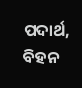ପଦାର୍ଥ, ବିହନ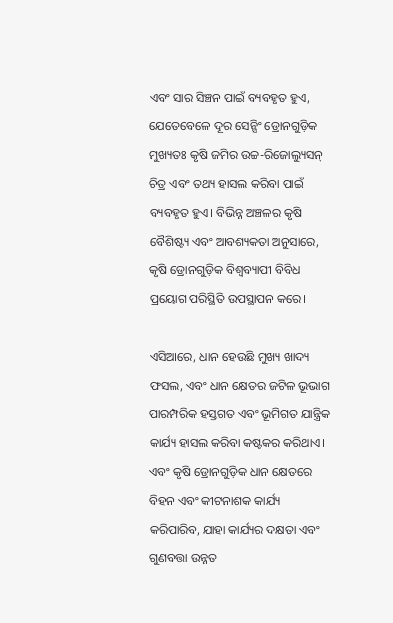ଏବଂ ସାର ସିଞ୍ଚନ ପାଇଁ ବ୍ୟବହୃତ ହୁଏ, ଯେତେବେଳେ ଦୂର ସେନ୍ସିଂ ଡ୍ରୋନଗୁଡ଼ିକ ମୁଖ୍ୟତଃ କୃଷି ଜମିର ଉଚ୍ଚ-ରିଜୋଲ୍ୟୁସନ୍ ଚିତ୍ର ଏବଂ ତଥ୍ୟ ହାସଲ କରିବା ପାଇଁ ବ୍ୟବହୃତ ହୁଏ। ବିଭିନ୍ନ ଅଞ୍ଚଳର କୃଷି ବୈଶିଷ୍ଟ୍ୟ ଏବଂ ଆବଶ୍ୟକତା ଅନୁସାରେ, କୃଷି ଡ୍ରୋନଗୁଡ଼ିକ ବିଶ୍ୱବ୍ୟାପୀ ବିବିଧ ପ୍ରୟୋଗ ପରିସ୍ଥିତି ଉପସ୍ଥାପନ କରେ।

ଏସିଆରେ, ଧାନ ହେଉଛି ମୁଖ୍ୟ ଖାଦ୍ୟ ଫସଲ, ଏବଂ ଧାନ କ୍ଷେତର ଜଟିଳ ଭୂଭାଗ ପାରମ୍ପରିକ ହସ୍ତଗତ ଏବଂ ଭୂମିଗତ ଯାନ୍ତ୍ରିକ କାର୍ଯ୍ୟ ହାସଲ କରିବା କଷ୍ଟକର କରିଥାଏ। ଏବଂ କୃଷି ଡ୍ରୋନଗୁଡ଼ିକ ଧାନ କ୍ଷେତରେ ବିହନ ଏବଂ କୀଟନାଶକ କାର୍ଯ୍ୟ କରିପାରିବ, ଯାହା କାର୍ଯ୍ୟର ଦକ୍ଷତା ଏବଂ ଗୁଣବତ୍ତା ଉନ୍ନତ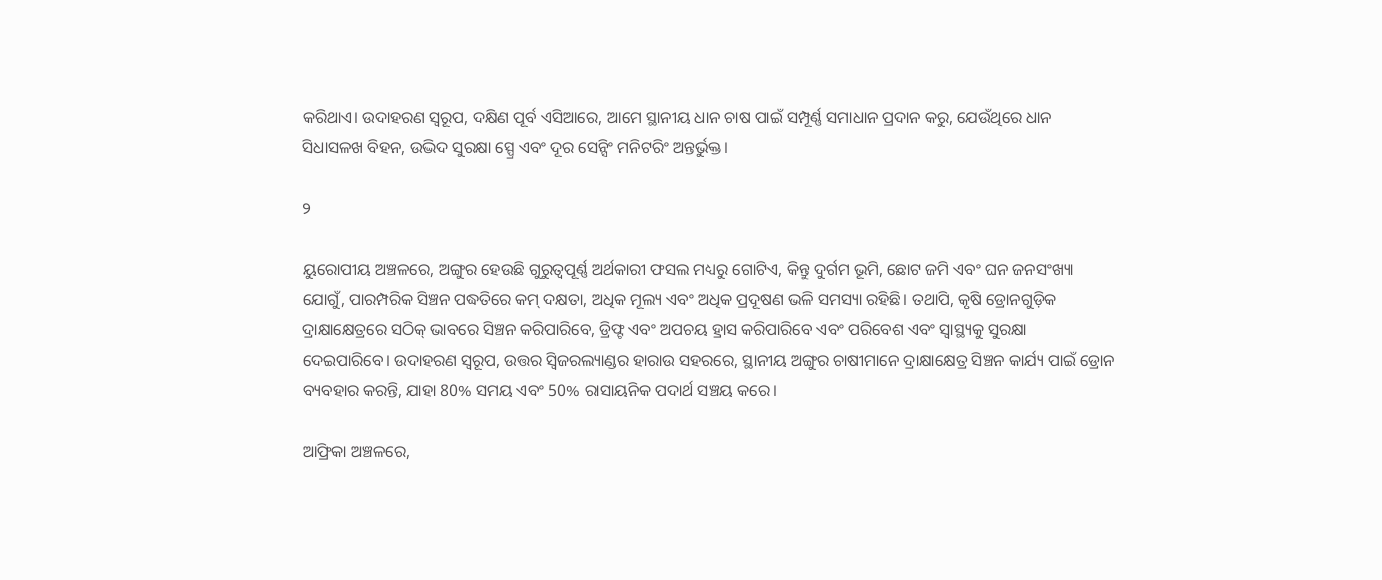କରିଥାଏ। ଉଦାହରଣ ସ୍ୱରୂପ, ଦକ୍ଷିଣ ପୂର୍ବ ଏସିଆରେ, ଆମେ ସ୍ଥାନୀୟ ଧାନ ଚାଷ ପାଇଁ ସମ୍ପୂର୍ଣ୍ଣ ସମାଧାନ ପ୍ରଦାନ କରୁ, ଯେଉଁଥିରେ ଧାନ ସିଧାସଳଖ ବିହନ, ଉଦ୍ଭିଦ ସୁରକ୍ଷା ସ୍ପ୍ରେ ଏବଂ ଦୂର ସେନ୍ସିଂ ମନିଟରିଂ ଅନ୍ତର୍ଭୁକ୍ତ।

୨

ୟୁରୋପୀୟ ଅଞ୍ଚଳରେ, ଅଙ୍ଗୁର ହେଉଛି ଗୁରୁତ୍ୱପୂର୍ଣ୍ଣ ଅର୍ଥକାରୀ ଫସଲ ମଧ୍ୟରୁ ଗୋଟିଏ, କିନ୍ତୁ ଦୁର୍ଗମ ଭୂମି, ଛୋଟ ଜମି ଏବଂ ଘନ ଜନସଂଖ୍ୟା ଯୋଗୁଁ, ପାରମ୍ପରିକ ସିଞ୍ଚନ ପଦ୍ଧତିରେ କମ୍ ଦକ୍ଷତା, ଅଧିକ ମୂଲ୍ୟ ଏବଂ ଅଧିକ ପ୍ରଦୂଷଣ ଭଳି ସମସ୍ୟା ରହିଛି। ତଥାପି, କୃଷି ଡ୍ରୋନଗୁଡ଼ିକ ଦ୍ରାକ୍ଷାକ୍ଷେତ୍ରରେ ସଠିକ୍ ଭାବରେ ସିଞ୍ଚନ କରିପାରିବେ, ଡ୍ରିଫ୍ଟ ଏବଂ ଅପଚୟ ହ୍ରାସ କରିପାରିବେ ଏବଂ ପରିବେଶ ଏବଂ ସ୍ୱାସ୍ଥ୍ୟକୁ ସୁରକ୍ଷା ଦେଇପାରିବେ। ଉଦାହରଣ ସ୍ୱରୂପ, ଉତ୍ତର ସ୍ୱିଜରଲ୍ୟାଣ୍ଡର ହାରାଉ ସହରରେ, ସ୍ଥାନୀୟ ଅଙ୍ଗୁର ଚାଷୀମାନେ ଦ୍ରାକ୍ଷାକ୍ଷେତ୍ର ସିଞ୍ଚନ କାର୍ଯ୍ୟ ପାଇଁ ଡ୍ରୋନ ବ୍ୟବହାର କରନ୍ତି, ଯାହା 80% ସମୟ ଏବଂ 50% ରାସାୟନିକ ପଦାର୍ଥ ସଞ୍ଚୟ କରେ।

ଆଫ୍ରିକା ଅଞ୍ଚଳରେ,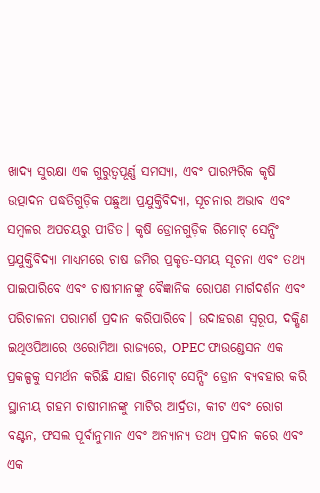ଖାଦ୍ୟ ସୁରକ୍ଷା ଏକ ଗୁରୁତ୍ୱପୂର୍ଣ୍ଣ ସମସ୍ୟା, ଏବଂ ପାରମ୍ପରିକ କୃଷି ଉତ୍ପାଦନ ପଦ୍ଧତିଗୁଡ଼ିକ ପଛୁଆ ପ୍ରଯୁକ୍ତିବିଦ୍ୟା, ସୂଚନାର ଅଭାବ ଏବଂ ସମ୍ବଳର ଅପଚୟରୁ ପୀଡିତ। କୃଷି ଡ୍ରୋନଗୁଡ଼ିକ ରିମୋଟ୍ ସେନ୍ସିଂ ପ୍ରଯୁକ୍ତିବିଦ୍ୟା ମାଧ୍ୟମରେ ଚାଷ ଜମିର ପ୍ରକୃତ-ସମୟ ସୂଚନା ଏବଂ ତଥ୍ୟ ପାଇପାରିବେ ଏବଂ ଚାଷୀମାନଙ୍କୁ ବୈଜ୍ଞାନିକ ରୋପଣ ମାର୍ଗଦର୍ଶନ ଏବଂ ପରିଚାଳନା ପରାମର୍ଶ ପ୍ରଦାନ କରିପାରିବେ। ଉଦାହରଣ ସ୍ୱରୂପ, ଦକ୍ଷିଣ ଇଥିଓପିଆରେ ଓରୋମିଆ ରାଜ୍ୟରେ, OPEC ଫାଉଣ୍ଡେସନ ଏକ ପ୍ରକଳ୍ପକୁ ସମର୍ଥନ କରିଛି ଯାହା ରିମୋଟ୍ ସେନ୍ସିଂ ଡ୍ରୋନ ବ୍ୟବହାର କରି ସ୍ଥାନୀୟ ଗହମ ଚାଷୀମାନଙ୍କୁ ମାଟିର ଆର୍ଦ୍ରତା, କୀଟ ଏବଂ ରୋଗ ବଣ୍ଟନ, ଫସଲ ପୂର୍ବାନୁମାନ ଏବଂ ଅନ୍ୟାନ୍ୟ ତଥ୍ୟ ପ୍ରଦାନ କରେ ଏବଂ ଏକ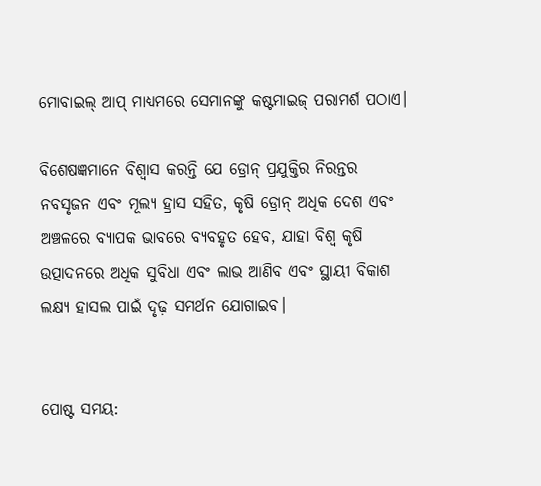ମୋବାଇଲ୍ ଆପ୍ ମାଧ୍ୟମରେ ସେମାନଙ୍କୁ କଷ୍ଟମାଇଜ୍ ପରାମର୍ଶ ପଠାଏ।

ବିଶେଷଜ୍ଞମାନେ ବିଶ୍ୱାସ କରନ୍ତି ଯେ ଡ୍ରୋନ୍ ପ୍ରଯୁକ୍ତିର ନିରନ୍ତର ନବସୃଜନ ଏବଂ ମୂଲ୍ୟ ହ୍ରାସ ସହିତ, କୃଷି ଡ୍ରୋନ୍ ଅଧିକ ଦେଶ ଏବଂ ଅଞ୍ଚଳରେ ବ୍ୟାପକ ଭାବରେ ବ୍ୟବହୃତ ହେବ, ଯାହା ବିଶ୍ୱ କୃଷି ଉତ୍ପାଦନରେ ଅଧିକ ସୁବିଧା ଏବଂ ଲାଭ ଆଣିବ ଏବଂ ସ୍ଥାୟୀ ବିକାଶ ଲକ୍ଷ୍ୟ ହାସଲ ପାଇଁ ଦୃଢ଼ ସମର୍ଥନ ଯୋଗାଇବ।


ପୋଷ୍ଟ ସମୟ: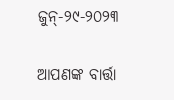ଜୁନ୍-୨୯-୨୦୨୩

ଆପଣଙ୍କ ବାର୍ତ୍ତା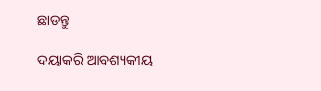ଛାଡନ୍ତୁ

ଦୟାକରି ଆବଶ୍ୟକୀୟ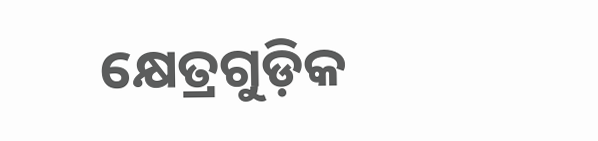କ୍ଷେତ୍ରଗୁଡ଼ିକ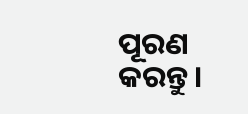ପୂରଣ କରନ୍ତୁ।